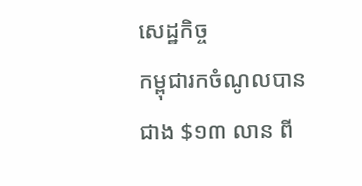សេដ្ឋកិច្ច
កម្ពុជារកចំណូលបានជាង $១៣ លាន ពី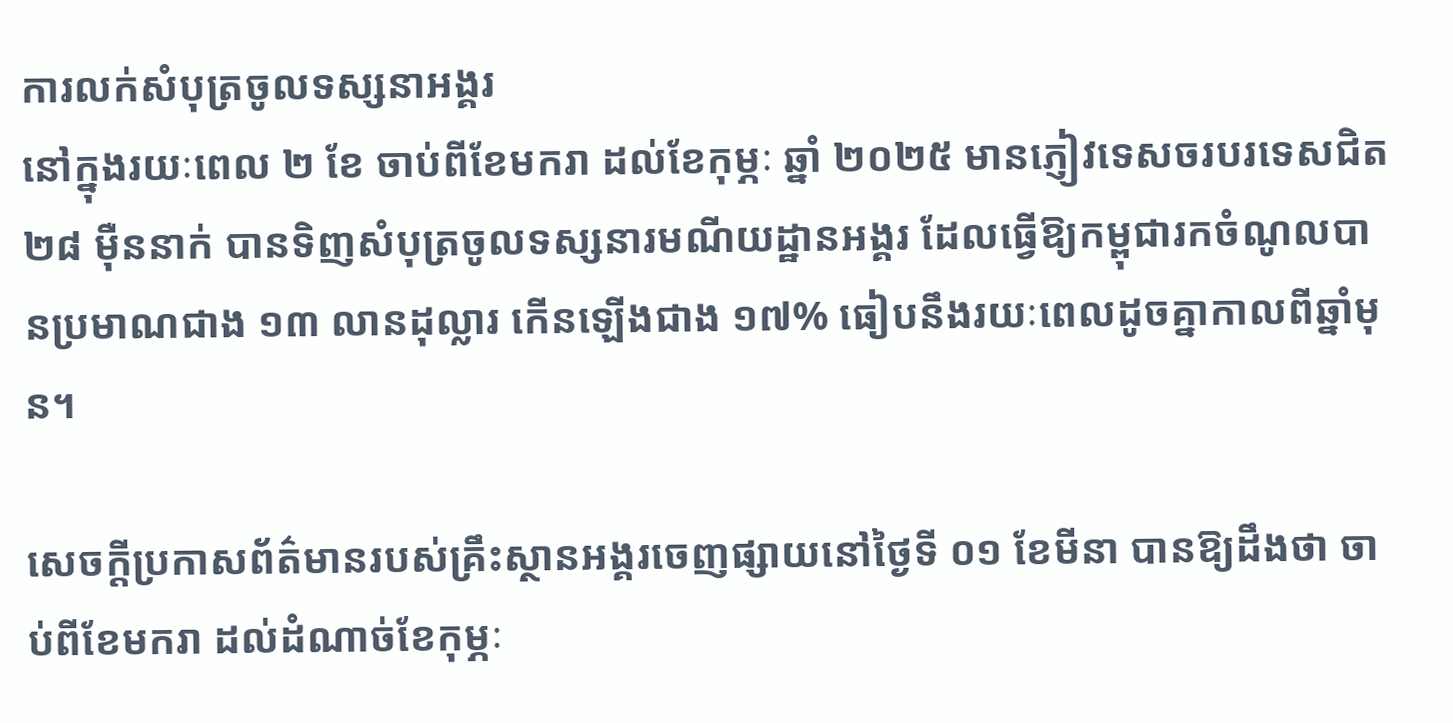ការលក់សំបុត្រចូលទស្សនាអង្គរ
នៅក្នុងរយៈពេល ២ ខែ ចាប់ពីខែមករា ដល់ខែកុម្ភៈ ឆ្នាំ ២០២៥ មានភ្ញៀវទេសចរបរទេសជិត ២៨ ម៉ឺននាក់ បានទិញសំបុត្រចូលទស្សនារមណីយដ្ឋានអង្គរ ដែលធ្វើឱ្យកម្ពុជារកចំណូលបានប្រមាណជាង ១៣ លានដុល្លារ កើនឡើងជាង ១៧% ធៀបនឹងរយៈពេលដូចគ្នាកាលពីឆ្នាំមុន។

សេចក្តីប្រកាសព័ត៌មានរបស់គ្រឹះស្ថានអង្គរចេញផ្សាយនៅថ្ងៃទី ០១ ខែមីនា បានឱ្យដឹងថា ចាប់ពីខែមករា ដល់ដំណាច់ខែកុម្ភៈ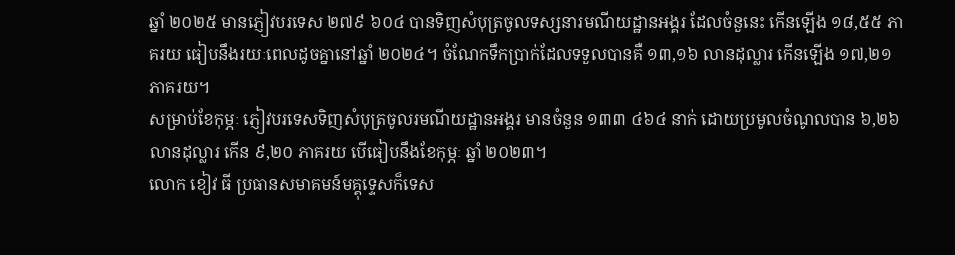ឆ្នាំ ២០២៥ មានភ្ញៀវបរទេស ២៧៩ ៦០៤ បានទិញសំបុត្រចូលទស្សនារមណីយដ្ឋានអង្គរ ដែលចំនួនេះ កើនឡើង ១៨,៥៥ ភាគរយ ធៀបនឹងរយៈពេលដូចគ្នានៅឆ្នាំ ២០២៤។ ចំណែកទឹកប្រាក់ដែលទទួលបានគឺ ១៣,១៦ លានដុល្លារ កើនឡើង ១៧,២១ ភាគរយ។
សម្រាប់ខែកុម្ភៈ ភ្ញៀវបរទេសទិញសំបុត្រចូលរមណីយដ្ឋានអង្គរ មានចំនួន ១៣៣ ៤៦៤ នាក់ ដោយប្រមូលចំណូលបាន ៦,២៦ លានដុល្លារ កើន ៩,២០ ភាគរយ បើធៀបនឹងខែកុម្ភៈ ឆ្នាំ ២០២៣។
លោក ខៀវ ធី ប្រធានសមាគមន៍មគ្គុទ្ទេសក៏ទេស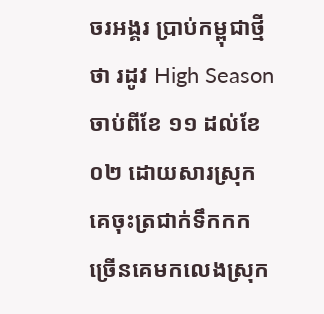ចរអង្គរ ប្រាប់កម្ពុជាថ្មីថា រដូវ High Season ចាប់ពីខែ ១១ ដល់ខែ ០២ ដោយសារស្រុកគេចុះត្រជាក់ទឹកកកច្រើនគេមកលេងស្រុក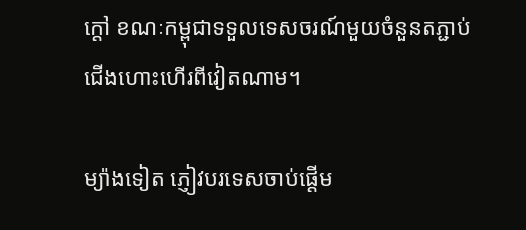ក្ដៅ ខណៈកម្ពុជាទទួលទេសចរណ៍មួយចំនួនតភ្ជាប់ជើងហោះហើរពីវៀតណាម។

ម្យ៉ាងទៀត ភ្ញៀវបរទេសចាប់ផ្ដើម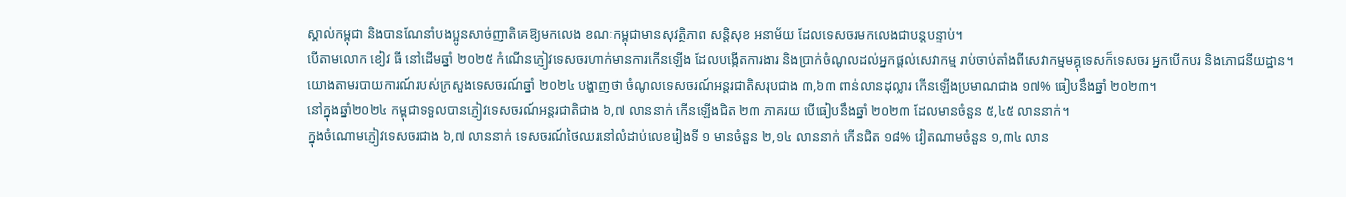ស្គាល់កម្ពុជា និងបានណែនាំបងប្អូនសាច់ញាតិគេឱ្យមកលេង ខណៈកម្ពុជាមានសុវត្ថិភាព សន្តិសុខ អនាម័យ ដែលទេសចរមកលេងជាបន្តបន្ទាប់។
បើតាមលោក ខៀវ ធី នៅដើមឆ្នាំ ២០២៥ កំណើនភ្ញៀវទេសចរហាក់មានការកើនឡើង ដែលបង្កើតការងារ និងប្រាក់ចំណូលដល់អ្នកផ្ដល់សេវាកម្ម រាប់ចាប់តាំងពីសេវាកម្មមគ្គុទេសក៏ទេសចរ អ្នកបើកបរ និងភោជនីយដ្ឋាន។
យោងតាមរបាយការណ៍របស់ក្រសួងទេសចរណ៍ឆ្នាំ ២០២៤ បង្ហាញថា ចំណូលទេសចរណ៍អន្តរជាតិសរុបជាង ៣,៦៣ ពាន់លានដុល្លារ កើនឡើងប្រមាណជាង ១៧% ធៀបនឹងឆ្នាំ ២០២៣។
នៅក្នុងឆ្នាំ២០២៤ កម្ពុជាទទួលបានភ្ញៀវទេសចរណ៍អន្តរជាតិជាង ៦,៧ លាននាក់ កើនឡើងជិត ២៣ ភាគរយ បើធៀបនឹងឆ្នាំ ២០២៣ ដែលមានចំនួន ៥,៤៥ លាននាក់។
ក្នុងចំណោមភ្ញៀវទេសចរជាង ៦,៧ លាននាក់ ទេសចរណ៍ថៃឈរនៅលំដាប់លេខរៀងទី ១ មានចំនួន ២,១៤ លាននាក់ កើនជិត ១៨% វៀតណាមចំនួន ១,៣៤ លាន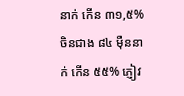នាក់ កើន ៣១,៥% ចិនជាង ៨៤ ម៉ឺននាក់ កើន ៥៥% ភ្ញៀវ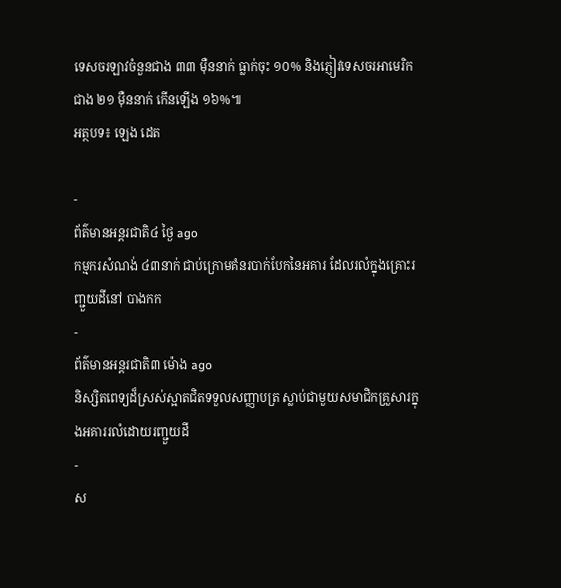ទេសចរឡាវចំនួនជាង ៣៣ ម៉ឺននាក់ ធ្លាក់ចុះ ១០% និងភ្ញៀវទេសចរអាមេរិកជាង ២១ ម៉ឺននាក់ កើនឡើង ១៦%៕
អត្ថបទ៖ ឡេង ដេត

-
ព័ត៌មានអន្ដរជាតិ៤ ថ្ងៃ ago
កម្មករសំណង់ ៤៣នាក់ ជាប់ក្រោមគំនរបាក់បែកនៃអគារ ដែលរលំក្នុងគ្រោះរញ្ជួយដីនៅ បាងកក
-
ព័ត៌មានអន្ដរជាតិ៣ ម៉ោង ago
និស្សិតពេទ្យដ៏ស្រស់ស្អាតជិតទទួលសញ្ញាបត្រ ស្លាប់ជាមួយសមាជិកគ្រួសារក្នុងអគាររលំដោយរញ្ជួយដី
-
ស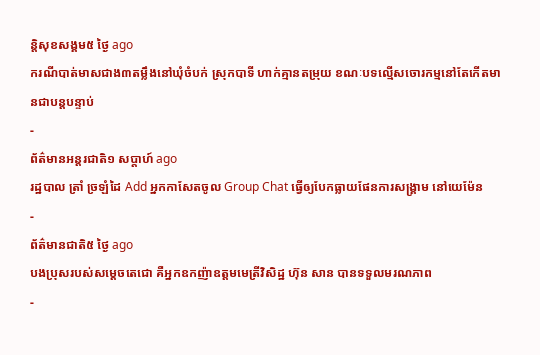ន្តិសុខសង្គម៥ ថ្ងៃ ago
ករណីបាត់មាសជាង៣តម្លឹងនៅឃុំចំបក់ ស្រុកបាទី ហាក់គ្មានតម្រុយ ខណៈបទល្មើសចោរកម្មនៅតែកើតមានជាបន្តបន្ទាប់
-
ព័ត៌មានអន្ដរជាតិ១ សប្តាហ៍ ago
រដ្ឋបាល ត្រាំ ច្រឡំដៃ Add អ្នកកាសែតចូល Group Chat ធ្វើឲ្យបែកធ្លាយផែនការសង្គ្រាម នៅយេម៉ែន
-
ព័ត៌មានជាតិ៥ ថ្ងៃ ago
បងប្រុសរបស់សម្ដេចតេជោ គឺអ្នកឧកញ៉ាឧត្តមមេត្រីវិសិដ្ឋ ហ៊ុន សាន បានទទួលមរណភាព
-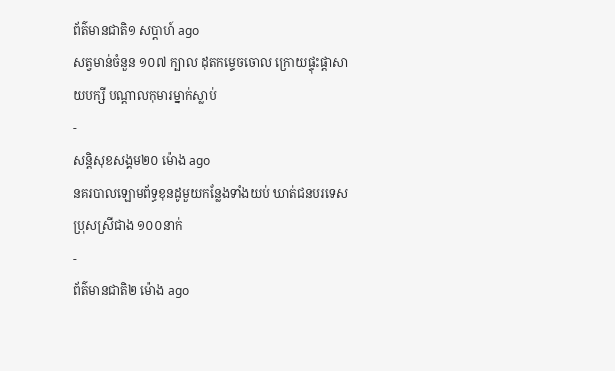ព័ត៌មានជាតិ១ សប្តាហ៍ ago
សត្វមាន់ចំនួន ១០៧ ក្បាល ដុតកម្ទេចចោល ក្រោយផ្ទុះផ្ដាសាយបក្សី បណ្តាលកុមារម្នាក់ស្លាប់
-
សន្តិសុខសង្គម២០ ម៉ោង ago
នគរបាលឡោមព័ទ្ធខុនដូមួយកន្លែងទាំងយប់ ឃាត់ជនបរទេសប្រុសស្រីជាង ១០០នាក់
-
ព័ត៌មានជាតិ២ ម៉ោង ago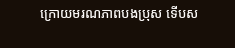ក្រោយមរណភាពបងប្រុស ទើបស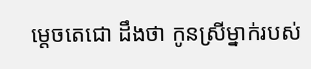ម្ដេចតេជោ ដឹងថា កូនស្រីម្នាក់របស់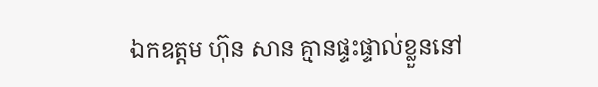ឯកឧត្តម ហ៊ុន សាន គ្មានផ្ទះផ្ទាល់ខ្លួននៅ